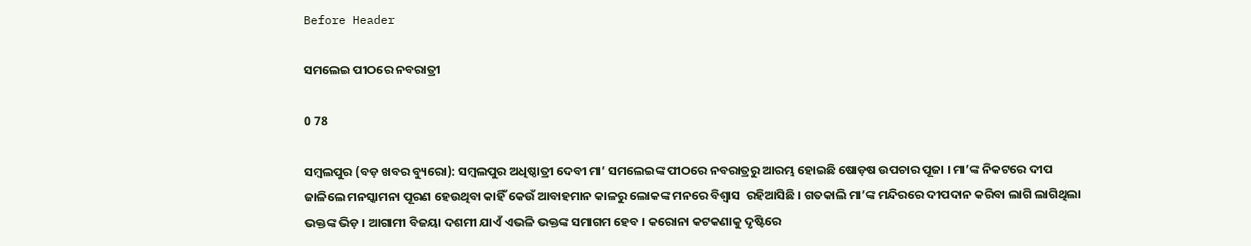Before Header

ସମଲେଇ ପୀଠରେ ନବରାତ୍ରୀ

0 78

ସମ୍ବଲପୁର (ବଡ଼ ଖବର ବ୍ୟୁରୋ): ସମ୍ବଲପୁର ଅଧିଷ୍ଠାତ୍ରୀ ଦେବୀ ମା’ ସମଲେଇଙ୍କ ପୀଠରେ ନବରାତ୍ରରୁ ଆରମ୍ଭ ହୋଇଛି ଷୋଡ଼ଷ ଉପଚାର ପୂଜା । ମା’ଙ୍କ ନିକଟରେ ଦୀପ ଜାଳିଲେ ମନସ୍କାମନା ପୂରଣ ହେଉଥିବା କାହିଁ କେଉଁ ଆବାହମାନ କାଳରୁ ଲୋକଙ୍କ ମନରେ ବିଶ୍ୱାସ  ରହିଆସିଛି । ଗତକାଲି ମା’ଙ୍କ ମନ୍ଦିରରେ ଦୀପଦାନ କରିବା ଲାଗି ଲାଗିଥିଲା ଭକ୍ତଙ୍କ ଭିଡ଼ । ଆଗାମୀ ବିଜୟା ଦଶମୀ ଯାଏଁ ଏଭଳି ଭକ୍ତଙ୍କ ସମାଗମ ହେବ । କରୋନା କଟକଣାକୁ ଦୃଷ୍ଟିରେ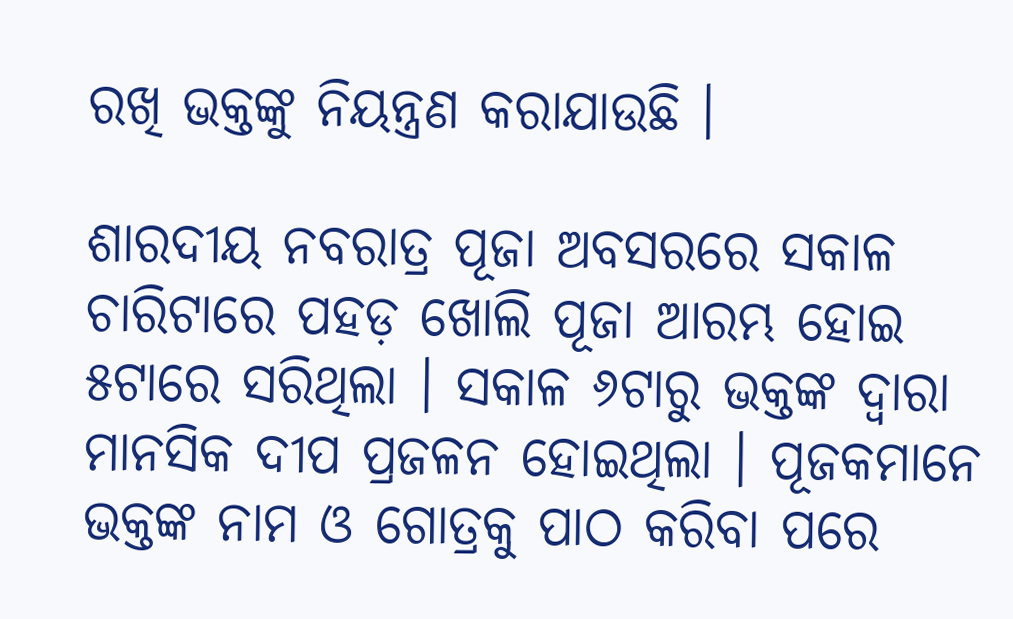ରଖି ଭକ୍ତଙ୍କୁ ନିୟନ୍ତ୍ରଣ କରାଯାଉଛି ।

ଶାରଦୀୟ ନବରାତ୍ର ପୂଜା ଅବସରରେ ସକାଳ ଚାରିଟାରେ ପହଡ଼ ଖୋଲି ପୂଜା ଆରମ୍ଭ ହୋଇ ୫ଟାରେ ସରିଥିଲା । ସକାଳ ୬ଟାରୁ ଭକ୍ତଙ୍କ ଦ୍ୱାରା ମାନସିକ ଦୀପ ପ୍ରଜଳନ ହୋଇଥିଲା । ପୂଜକମାନେ ଭକ୍ତଙ୍କ ନାମ ଓ ଗୋତ୍ରକୁ ପାଠ କରିବା ପରେ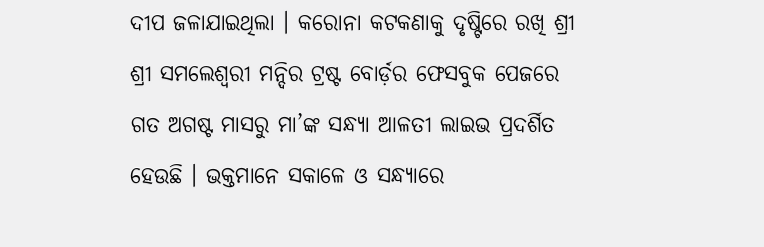ଦୀପ ଜଳାଯାଇଥିଲା । କରୋନା କଟକଣାକୁ ଦୃଷ୍ଟିରେ ରଖି ଶ୍ରୀ ଶ୍ରୀ ସମଲେଶ୍ୱରୀ ମନ୍ଦିର ଟ୍ରଷ୍ଟ ବୋର୍ଡ଼ର ଫେସବୁକ ପେଜରେ ଗତ ଅଗଷ୍ଟ ମାସରୁ ମା’ଙ୍କ ସନ୍ଧ୍ୟା ଆଳତୀ ଲାଇଭ ପ୍ରଦର୍ଶିତ ହେଉଛି । ଭକ୍ତମାନେ ସକାଳେ ଓ ସନ୍ଧ୍ୟାରେ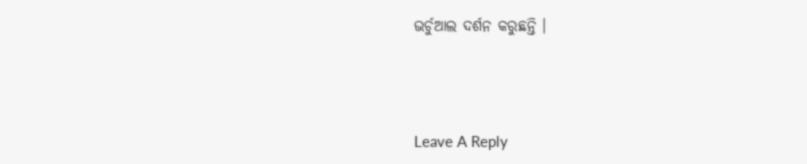ଭର୍ଚୁଆଲ ଦର୍ଶନ କରୁଛନ୍ତି ।



Leave A Reply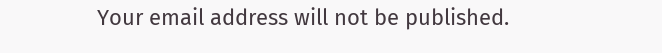Your email address will not be published.